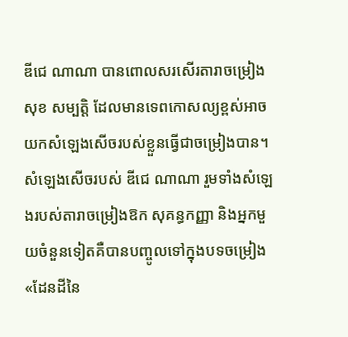ឌីជេ ណាណា បានពោលសរសើរតារាចម្រៀង សុខ សម្បត្តិ ដែលមានទេពកោសល្យខ្ពស់អាចយកសំឡេងសើចរបស់ខ្លួនធ្វើជាចម្រៀងបាន។ សំឡេងសើចរបស់ ឌីជេ ណាណា រួមទាំងសំឡេងរបស់តារាចម្រៀងឱក សុគន្ធកញ្ញា និងអ្នកមួយចំនួនទៀតគឺបានបញ្ចូលទៅក្នុងបទចម្រៀង «ដែនដីនៃ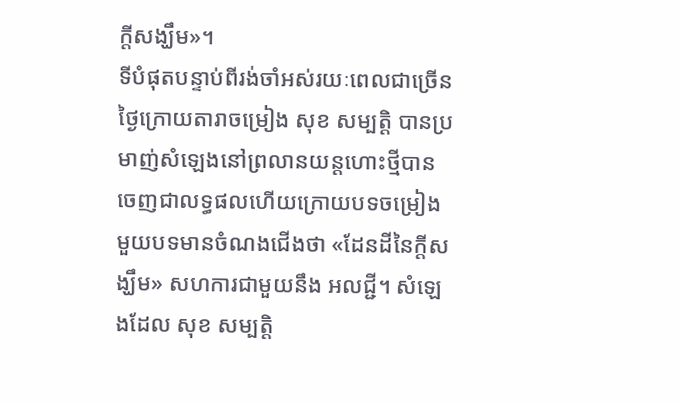ក្តីសង្ឃឹម»។
ទីបំផុតបន្ទាប់ពីរង់ចាំអស់រយៈពេលជាច្រើនថ្ងៃក្រោយតារាចម្រៀង សុខ សម្បត្តិ បានប្រមាញ់សំឡេងនៅព្រលានយន្តហោះថ្មីបានចេញជាលទ្ធផលហើយក្រោយបទចម្រៀងមួយបទមានចំណងជើងថា «ដែនដីនៃក្តីសង្ឃឹម» សហការជាមួយនឹង អលជ្ជី។ សំឡេងដែល សុខ សម្បត្តិ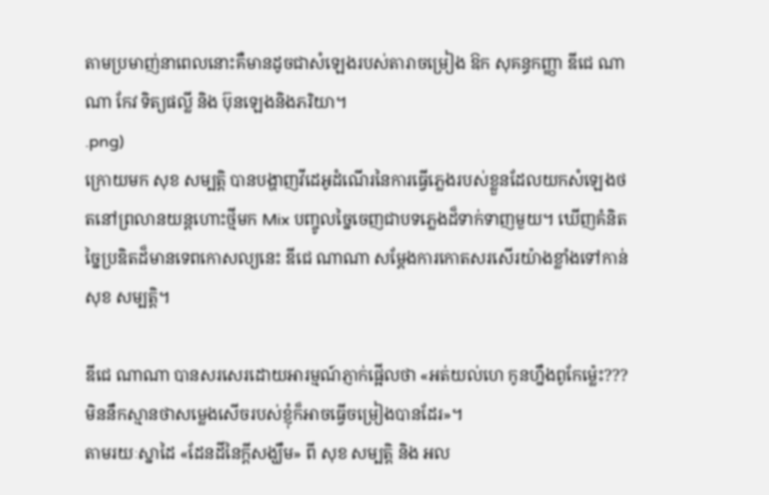តាមប្រមាញ់នាពេលនោះគឺមានដូចជាសំឡេងរបស់តារាចម្រៀង ឱក សុគន្ធកញ្ញា ឌីជេ ណាណា កែវ ទិត្យផល្លី និង ប៊ុនឡេងនិងភរិយា។
.png)
ក្រោយមក សុខ សម្បត្តិ បានបង្ហាញវីដេអូដំណើរនៃការធ្វើភ្លេងរបស់ខ្លួនដែលយកសំឡេងថតនៅព្រលានយន្តហោះថ្មីមក Mix បញ្ចូលច្នៃចេញជាបទភ្លេងដ៏ទាក់ទាញមួយ។ ឃើញគំនិតច្នៃប្រឌិតដ៏មានទេពកោសល្យនេះ ឌីជេ ណាណា សម្តែងការកោតសរសើរយ៉ាងខ្លាំងទៅកាន់ សុខ សម្បត្តិ។

ឌីជេ ណាណា បានសរសេរដោយអារម្មណ៍ភ្ញាក់ផ្អើលថា «អត់យល់ហេ កូនហ្នឹងពូកែម្ល៉េះ??? មិននឹកស្មានថាសម្លេងសើចរបស់ខ្ញុំក៏អាចធ្វើចម្រៀងបានដែរ»។
តាមរយៈស្នាដៃ «ដែនដីនៃក្តីសង្ឃឹម» ពី សុខ សម្បត្តិ និង អល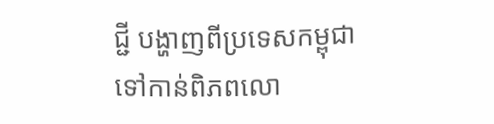ជ្ជី បង្ហាញពីប្រទេសកម្ពុជាទៅកាន់ពិភពលោ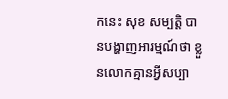កនេះ សុខ សម្បត្តិ បានបង្ហាញអារម្មណ៍ថា ខ្លួនលោកគ្មានអ្វីសប្បា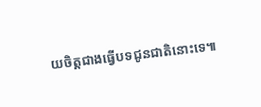យចិត្តជាងធ្វើបទជូនជាតិនោះទេ៕